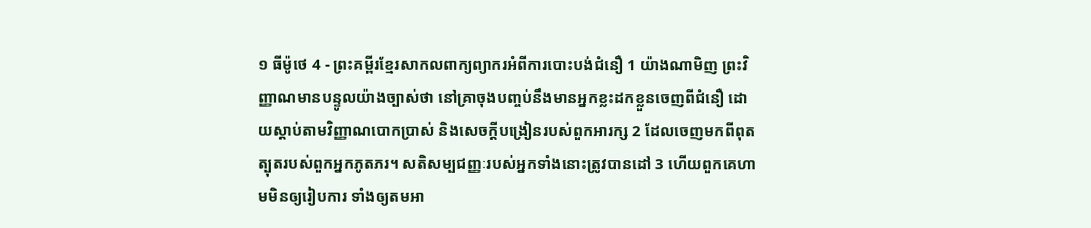១ ធីម៉ូថេ 4 - ព្រះគម្ពីរខ្មែរសាកលពាក្យព្យាករអំពីការបោះបង់ជំនឿ 1 យ៉ាងណាមិញ ព្រះវិញ្ញាណមានបន្ទូលយ៉ាងច្បាស់ថា នៅគ្រាចុងបញ្ចប់នឹងមានអ្នកខ្លះដកខ្លួនចេញពីជំនឿ ដោយស្ដាប់តាមវិញ្ញាណបោកប្រាស់ និងសេចក្ដីបង្រៀនរបស់ពួកអារក្ស 2 ដែលចេញមកពីពុតត្បុតរបស់ពួកអ្នកភូតភរ។ សតិសម្បជញ្ញៈរបស់អ្នកទាំងនោះត្រូវបានដៅ 3 ហើយពួកគេហាមមិនឲ្យរៀបការ ទាំងឲ្យតមអា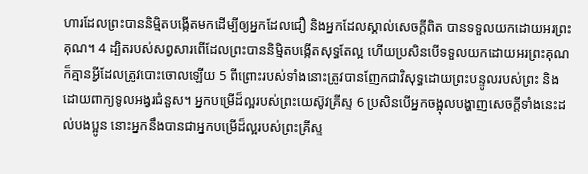ហារដែលព្រះបាននិម្មិតបង្កើតមកដើម្បីឲ្យអ្នកដែលជឿ និងអ្នកដែលស្គាល់សេចក្ដីពិត បានទទួលយកដោយអរព្រះគុណ។ 4 ដ្បិតរបស់សព្វសារពើដែលព្រះបាននិម្មិតបង្កើតសុទ្ធតែល្អ ហើយប្រសិនបើទទួលយកដោយអរព្រះគុណ ក៏គ្មានអ្វីដែលត្រូវបោះចោលឡើយ 5 ពីព្រោះរបស់ទាំងនោះត្រូវបានញែកជាវិសុទ្ធដោយព្រះបន្ទូលរបស់ព្រះ និងដោយពាក្យទូលអង្វរជំនួស។ អ្នកបម្រើដ៏ល្អរបស់ព្រះយេស៊ូវគ្រីស្ទ 6 ប្រសិនបើអ្នកចង្អុលបង្ហាញសេចក្ដីទាំងនេះដល់បងប្អូន នោះអ្នកនឹងបានជាអ្នកបម្រើដ៏ល្អរបស់ព្រះគ្រីស្ទ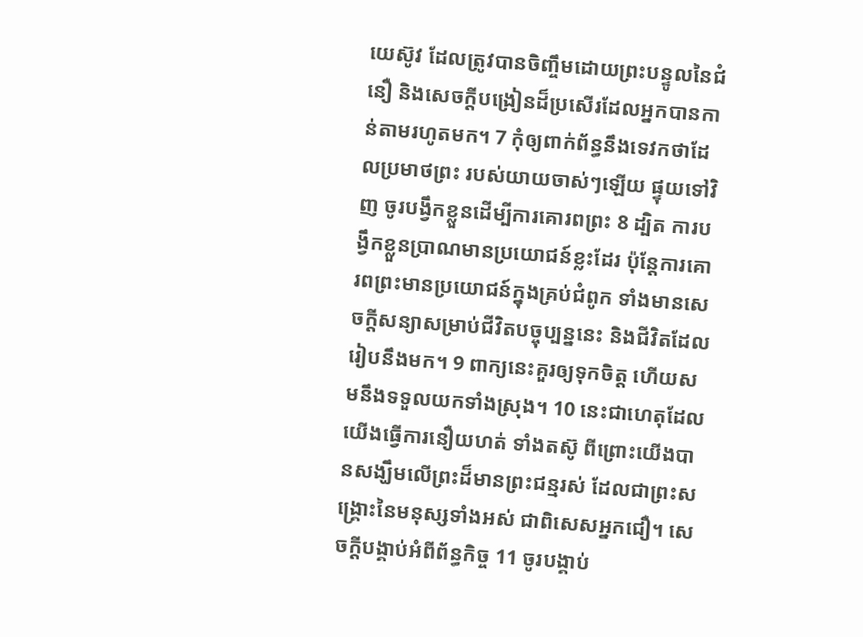យេស៊ូវ ដែលត្រូវបានចិញ្ចឹមដោយព្រះបន្ទូលនៃជំនឿ និងសេចក្ដីបង្រៀនដ៏ប្រសើរដែលអ្នកបានកាន់តាមរហូតមក។ 7 កុំឲ្យពាក់ព័ន្ធនឹងទេវកថាដែលប្រមាថព្រះ របស់យាយចាស់ៗឡើយ ផ្ទុយទៅវិញ ចូរបង្វឹកខ្លួនដើម្បីការគោរពព្រះ 8 ដ្បិត ការបង្វឹកខ្លួនប្រាណមានប្រយោជន៍ខ្លះដែរ ប៉ុន្តែការគោរពព្រះមានប្រយោជន៍ក្នុងគ្រប់ជំពូក ទាំងមានសេចក្ដីសន្យាសម្រាប់ជីវិតបច្ចុប្បន្ននេះ និងជីវិតដែលរៀបនឹងមក។ 9 ពាក្យនេះគួរឲ្យទុកចិត្ត ហើយសមនឹងទទួលយកទាំងស្រុង។ 10 នេះជាហេតុដែលយើងធ្វើការនឿយហត់ ទាំងតស៊ូ ពីព្រោះយើងបានសង្ឃឹមលើព្រះដ៏មានព្រះជន្មរស់ ដែលជាព្រះសង្គ្រោះនៃមនុស្សទាំងអស់ ជាពិសេសអ្នកជឿ។ សេចក្ដីបង្គាប់អំពីព័ន្ធកិច្ច 11 ចូរបង្គាប់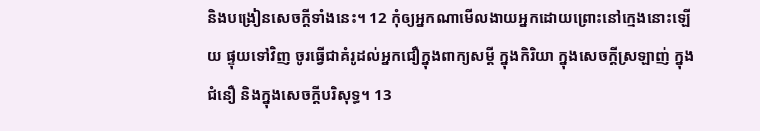និងបង្រៀនសេចក្ដីទាំងនេះ។ 12 កុំឲ្យអ្នកណាមើលងាយអ្នកដោយព្រោះនៅក្មេងនោះឡើយ ផ្ទុយទៅវិញ ចូរធ្វើជាគំរូដល់អ្នកជឿក្នុងពាក្យសម្ដី ក្នុងកិរិយា ក្នុងសេចក្ដីស្រឡាញ់ ក្នុងជំនឿ និងក្នុងសេចក្ដីបរិសុទ្ធ។ 13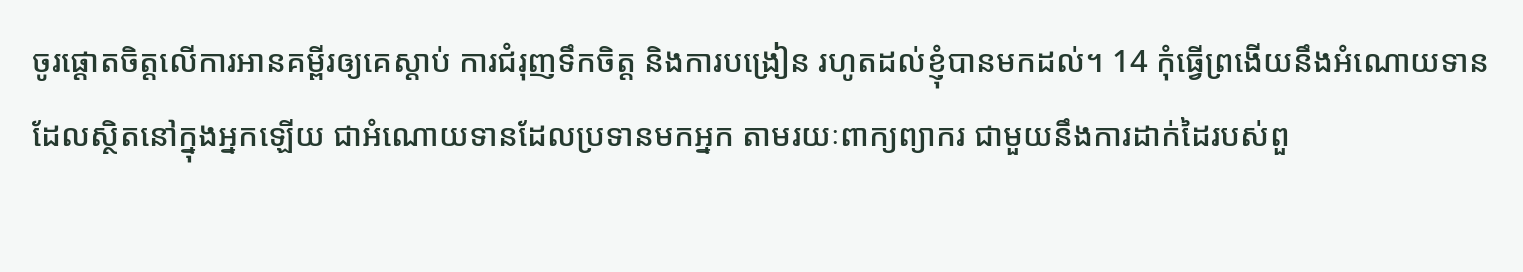ចូរផ្ដោតចិត្តលើការអានគម្ពីរឲ្យគេស្ដាប់ ការជំរុញទឹកចិត្ត និងការបង្រៀន រហូតដល់ខ្ញុំបានមកដល់។ 14 កុំធ្វើព្រងើយនឹងអំណោយទានដែលស្ថិតនៅក្នុងអ្នកឡើយ ជាអំណោយទានដែលប្រទានមកអ្នក តាមរយៈពាក្យព្យាករ ជាមួយនឹងការដាក់ដៃរបស់ពួ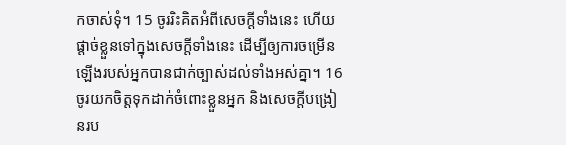កចាស់ទុំ។ 15 ចូររិះគិតអំពីសេចក្ដីទាំងនេះ ហើយផ្ដាច់ខ្លួនទៅក្នុងសេចក្ដីទាំងនេះ ដើម្បីឲ្យការចម្រើនឡើងរបស់អ្នកបានជាក់ច្បាស់ដល់ទាំងអស់គ្នា។ 16 ចូរយកចិត្តទុកដាក់ចំពោះខ្លួនអ្នក និងសេចក្ដីបង្រៀនរប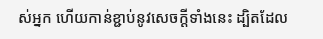ស់អ្នក ហើយកាន់ខ្ជាប់នូវសេចក្ដីទាំងនេះ ដ្បិតដែល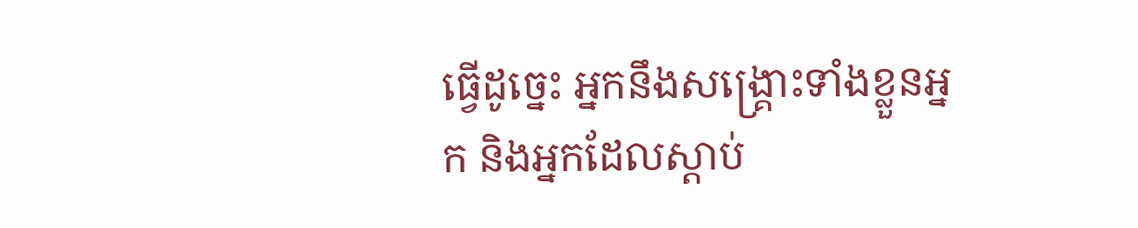ធ្វើដូច្នេះ អ្នកនឹងសង្គ្រោះទាំងខ្លួនអ្នក និងអ្នកដែលស្ដាប់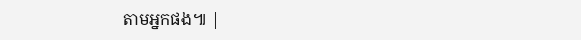តាមអ្នកផង៕ |